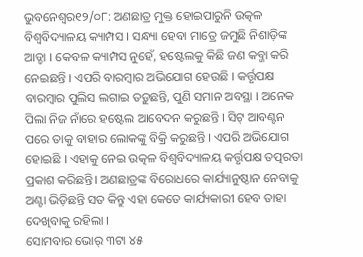ଭୁବନେଶ୍ୱର୧୨/୦୮: ଅଣଛାତ୍ର ମୁକ୍ତ ହୋଇପାରୁନି ଉତ୍କଳ ବିଶ୍ୱବିଦ୍ୟାଳୟ କ୍ୟାମ୍ପସ । ସନ୍ଧ୍ୟା ହେବା ମାତ୍ରେ ଜମୁଛି ନିଶାଡ଼ିଙ୍କ ଆଡ୍ଡା । କେବଳ କ୍ୟାମ୍ପସ ନୁହେଁ, ହଷ୍ଟେଲକୁ କିଛି ଜଣ କବ୍ଜା କରି ନେଇଛନ୍ତି । ଏପରି ବାରମ୍ବାର ଅଭିଯୋଗ ହେଉଛି । କର୍ତ୍ତୃପକ୍ଷ ବାରମ୍ବାର ପୁଲିସ ଲଗାଇ ତଡ଼ୁଛନ୍ତି, ପୁଣି ସମାନ ଅବସ୍ଥା । ଅନେକ ପିଲା ନିଜ ନାଁରେ ହଷ୍ଟେଲ ଆବେଦନ କରୁଛନ୍ତି । ସିଟ୍ ଆବଣ୍ଟନ ପରେ ତାକୁ ବାହାର ଲୋକଙ୍କୁ ବିକ୍ରି କରୁଛନ୍ତି । ଏପରି ଅଭିଯୋଗ ହୋଇଛି । ଏହାକୁ ନେଇ ଉତ୍କଳ ବିଶ୍ୱବିଦ୍ୟାଳୟ କର୍ତ୍ତୃପକ୍ଷ ତତ୍ପରତା ପ୍ରକାଶ କରିଛନ୍ତି। ଅଣଛାତ୍ରଙ୍କ ବିରୋଧରେ କାର୍ଯ୍ୟାନୁଷ୍ଠାନ ନେବାକୁ ଅଣ୍ଟା ଭିଡ଼ିଛନ୍ତି ସତ କିନ୍ତୁ ଏହା କେତେ କାର୍ଯ୍ୟକାରୀ ହେବ ତାହା ଦେଖିବାକୁ ରହିଲା ।
ସୋମବାର ଭୋର୍ ୩ଟା ୪୫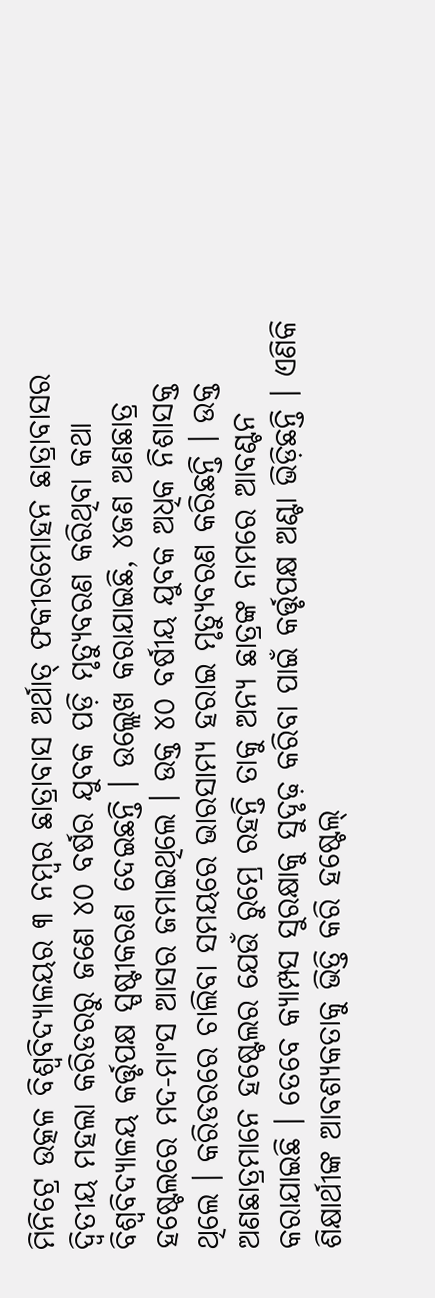ମିନିଟ୍ରେ ଉତ୍କଳ ବିଶ୍ୱବିଦ୍ୟାଳୟର ୩ ନମ୍ବର ଛାତ୍ରାବାସ ଅର୍ଥାତ୍ ଫକୀରମୋହନ ଛାତ୍ରାବାସର ଦ୍ୱିତୀୟ ମହଲା କରିଡରରୁ ଜଣେ ୪୦ ବର୍ଷର ଯୁବକ ପଡ଼ି ମୃତ୍ୟୁବରଣ କରିଥିବା କଥା ବିଶ୍ୱବିଦ୍ୟାଳୟ କର୍ତ୍ତୃପକ୍ଷ ସ୍ପଷ୍ଟୀକରଣ ଦେଇଛନ୍ତି । ଉଲ୍ଲେଖ କରାଯାଇଛି, ୪ଜଣ ଅଣଛାତ୍ର ହଷ୍ଟେଲରେ ମଦ-ମାଂସ ଆସର ଜମାଇଥିଲେ । ଉକ୍ତ ୪୦ ବର୍ଷୀୟ ଯୁବକ ଅଧିକ ନିଶାସକ୍ତ ଥିଲେ । କରିଡରରେ ଚାଲିବା ସମୟରେ ଭାରସାମ୍ୟ ହରାଇ ମୃତ୍ୟୁବରଣ କରିଛନ୍ତି । ଉକ୍ତ ଅଣଛାତ୍ରମାନେ ହଷ୍ଟେଲର ଯେଉଁ ରୁମ୍ରେ ରହନ୍ତି ତାକୁ ଅନ୍ୟ ଛାତ୍ରଙ୍କ ନାମରେ ଆବଣ୍ଟନ କରାଯାଇଛି । ତେବେ କ୍ୟାମ୍ପସ ସୁରକ୍ଷାକୁ ସୁଦୃଢ଼ କରିବା ପାଇଁ କର୍ତ୍ତୃପକ୍ଷ ଅଣ୍ଟା ଭିଡ଼ିଛନ୍ତି । ଏଣିକି ଶିକ୍ଷାର୍ଥୀଙ୍କ ଆବଶ୍ୟକତାକୁ ଭିତ୍ତି କରି ହଷ୍ଟେଲ୍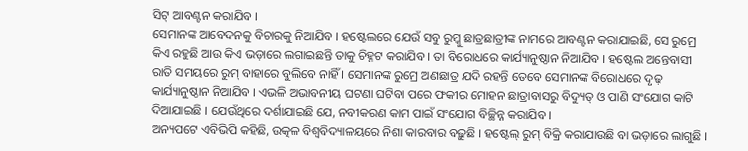ସିଟ୍ ଆବଣ୍ଟନ କରାଯିବ ।
ସେମାନଙ୍କ ଆବେଦନକୁ ବିଚାରକୁ ନିଆଯିବ । ହଷ୍ଟେଲରେ ଯେଉଁ ସବୁ ରୁମ୍କୁ ଛାତ୍ରଛାତ୍ରୀଙ୍କ ନାମରେ ଆବଣ୍ଟନ କରାଯାଇଛି, ସେ ରୁମ୍ରେ କିଏ ରହୁଛି ଆଉ କିଏ ଭଡ଼ାରେ ଲଗାଇଛନ୍ତି ତାକୁ ଚିହ୍ନଟ କରାଯିବ । ତା ବିରୋଧରେ କାର୍ଯ୍ୟାନୁଷ୍ଠାନ ନିଆଯିବ । ହଷ୍ଟେଲ ଅନ୍ତେବାସୀ ରାତି ସମୟରେ ରୁମ୍ ବାହାରେ ବୁଲିବେ ନାହିଁ । ସେମାନଙ୍କ ରୁମ୍ରେ ଅଣଛାତ୍ର ଯଦି ରହନ୍ତି ତେବେ ସେମାନଙ୍କ ବିରୋଧରେ ଦୃଢ଼ କାର୍ଯ୍ୟାନୁଷ୍ଠାନ ନିଆଯିବ । ଏଭଳି ଅଭାବନୀୟ ଘଟଣା ଘଟିବା ପରେ ଫକୀର ମୋହନ ଛାତ୍ରାବାସରୁ ବିଦ୍ୟୁତ୍ ଓ ପାଣି ସଂଯୋଗ କାଟି ଦିଆଯାଇଛି । ଯେଉଁଥିରେ ଦର୍ଶାଯାଇଛି ଯେ, ନବୀକରଣ କାମ ପାଇଁ ସଂଯୋଗ ବିଚ୍ଛିନ୍ନ କରାଯିବ ।
ଅନ୍ୟପଟେ ଏବିଭିପି କହିଛି, ଉତ୍କଳ ବିଶ୍ୱବିଦ୍ୟାଳୟରେ ନିଶା କାରବାର ବଢ଼ୁଛି । ହଷ୍ଟେଲ୍ ରୁମ୍ ବିକ୍ରି କରାଯାଉଛି ବା ଭଡ଼ାରେ ଲାଗୁଛି ।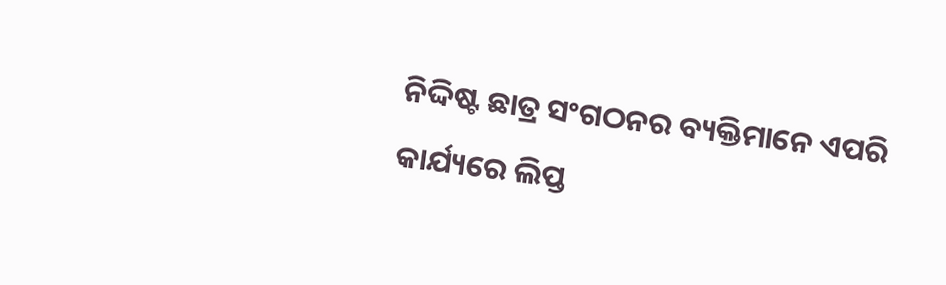ନିଦ୍ଦିଷ୍ଟ ଛାତ୍ର ସଂଗଠନର ବ୍ୟକ୍ତିମାନେ ଏପରି କାର୍ଯ୍ୟରେ ଲିପ୍ତ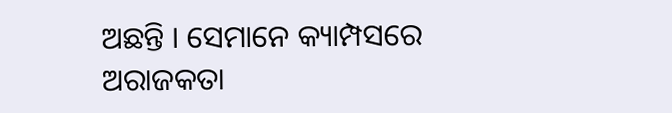ଅଛନ୍ତି । ସେମାନେ କ୍ୟାମ୍ପସରେ ଅରାଜକତା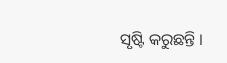ସୃଷ୍ଟି କରୁଛନ୍ତି ।